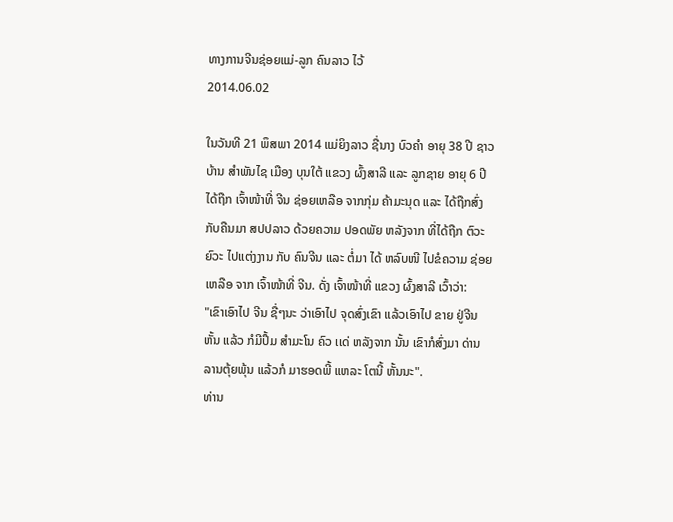ທາງການຈີນຊ່ອຍແມ່-ລູກ ຄົນລາວ ໄວ້
2014.06.02

ໃນວັນທີ 21 ພຶສພາ 2014 ແມ່ຍິງລາວ ຊື່ນາງ ບົວຄໍາ ອາຍຸ 38 ປີ ຊາວບ້ານ ສໍາພັນໄຊ ເມືອງ ບຸນໃຕ້ ແຂວງ ຜົ້ງສາລີ ແລະ ລູກຊາຍ ອາຍຸ 6 ປີ ໄດ້ຖືກ ເຈົ້າໜ້າທີ່ ຈີນ ຊ່ອຍເຫລືອ ຈາກກຸ່ມ ຄ້າມະນຸດ ແລະ ໄດ້ຖືກສົ່ງ ກັບຄືນມາ ສປປລາວ ດ້ວຍຄວາມ ປອດພັຍ ຫລັງຈາກ ທີ່ໄດ້ຖືກ ຕົວະຍົວະ ໄປແຕ່ງງານ ກັບ ຄົນຈີນ ແລະ ຕໍ່ມາ ໄດ້ ຫລົບໜີ ໄປຂໍຄວາມ ຊ່ອຍເຫລືອ ຈາກ ເຈົ້າໜ້າທີ່ ຈີນ. ດັ່ງ ເຈົ້າໜ້າທີ່ ແຂວງ ຜົ້ງສາລີ ເວົ້າວ່າ:
"ເຂົາເອົາໄປ ຈີນ ຊື່ໆນະ ວ່າເອົາໄປ ຈຸດສົ່ງເຂົາ ແລ້ວເອົາໄປ ຂາຍ ຢູ່ຈີນຫັ້ນ ແລ້ວ ກໍມີປຶ້ມ ສໍາມະໂນ ຄົວ ເເດ່ ຫລັງຈາກ ນັ້ນ ເຂົາກໍສົ່ງມາ ດ່ານ ລານຕຸ້ຍພຸ້ນ ແລ້ວກໍ ມາຮອດພີ້ ແຫລະ ໂຕນີ້ ຫັ້ນນະ".
ທ່ານ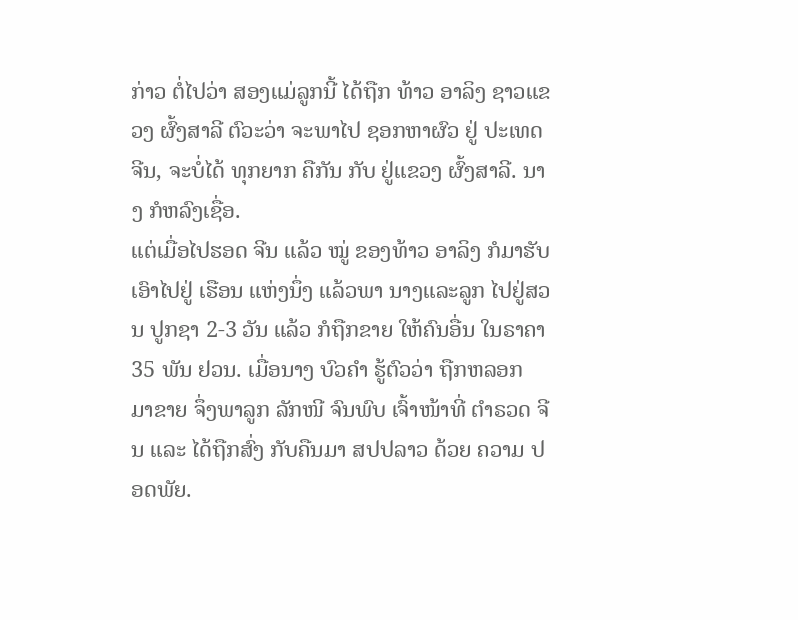ກ່າວ ຕໍ່ໄປວ່າ ສອງແມ່ລູກນີ້ ໄດ້ຖືກ ທ້າວ ອາລິງ ຊາວແຂວງ ຜົ້ງສາລີ ຕົວະວ່າ ຈະພາໄປ ຊອກຫາຜົວ ຢູ່ ປະເທດຈີນ, ຈະບໍ່ໄດ້ ທຸກຍາກ ຄືກັນ ກັບ ຢູ່ແຂວງ ຜົ້ງສາລີ. ນາງ ກໍຫລົງເຊື່ອ.
ແຕ່ເມື່ອໄປຮອດ ຈີນ ແລ້ວ ໝູ່ ຂອງທ້າວ ອາລິງ ກໍມາຮັບ ເອົາໄປຢູ່ ເຮືອນ ແຫ່ງນຶ່ງ ແລ້ວພາ ນາງແລະລູກ ໄປຢູ່ສວນ ປູກຊາ 2-3 ວັນ ແລ້ວ ກໍຖືກຂາຍ ໃຫ້ຄົນອື່ນ ໃນຣາຄາ 35 ພັນ ຢວນ. ເມື່ອນາງ ບົວຄໍາ ຮູ້ຕົວວ່າ ຖືກຫລອກ ມາຂາຍ ຈຶ່ງພາລູກ ລັກໜີ ຈົນພົບ ເຈົ້າໜ້າທີ່ ຕໍາຣວດ ຈີນ ແລະ ໄດ້ຖືກສົ່ງ ກັບຄືນມາ ສປປລາວ ດ້ວຍ ຄວາມ ປອດພັຍ.